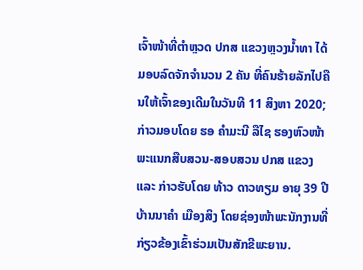ເຈົ້າໜ້າທີ່ຕໍາຫຼວດ ປກສ ແຂວງຫຼວງນໍ້າທາ ໄດ້ມອບລົດຈັກຈຳນວນ 2 ຄັນ ທີ່ຄົນຮ້າຍລັກໄປຄືນໃຫ້ເຈົ້າຂອງເດີມໃນວັນທີ 11 ສິງຫາ 2020; ກ່າວມອບໂດຍ ຮອ ຄຳມະນີ ລືໄຊ ຮອງຫົວໜ້າພະແນກສືບສວນ-ສອບສວນ ປກສ ແຂວງ ແລະ ກ່າວຮັບໂດຍ ທ້າວ ດາວທຽມ ອາຍຸ 39 ປີ ບ້ານນາຄຳ ເມືອງສິງ ໂດຍຊ່ອງໜ້າພະນັກງານທີ່ກ່ຽວຂ້ອງເຂົ້າຮ່ວມເປັນສັກຂີພະຍານ.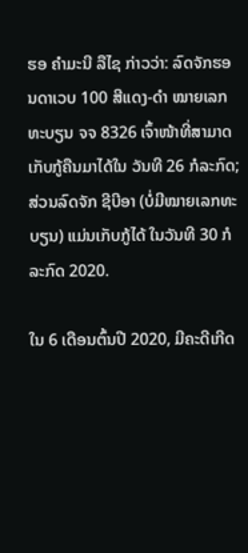ຮອ ຄຳມະນີ ລືໄຊ ກ່າວວ່າ: ລົດຈັກຮອນດາເວບ 100 ສີແດງ-ດໍາ ໝາຍເລກທະບຽນ ຈຈ 8326 ເຈົ້າໜ້າທີ່ສາມາດເກັບກູ້ຄືນມາໄດ້ໃນ ວັນທີ 26 ກໍລະກົດ; ສ່ວນລົດຈັກ ຊີບີອາ (ບໍ່ມີໝາຍເລກທະບຽນ) ແມ່ນເກັບກູ້ໄດ້ ໃນວັນທີ 30 ກໍລະກົດ 2020.

ໃນ 6 ເດືອນຕົ້ນປີ 2020, ມີຄະດີເກີດ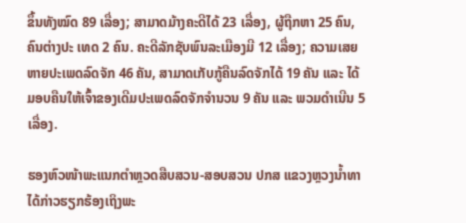ຂຶ້ນທັງໝົດ 89 ເລື່ອງ; ສາມາດມ້າງຄະດີໄດ້ 23 ເລື່ອງ, ຜູ້ຖືກຫາ 25 ຄົນ, ຄົນຕ່າງປະ ເທດ 2 ຄົນ. ຄະດີລັກຊັບພົນລະເມືອງມີ 12 ເລື່ອງ; ຄວາມເສຍຫາຍປະເພດລົດຈັກ 46 ຄັນ, ສາມາດເກັບກູ້ຄືນລົດຈັກໄດ້ 19 ຄັນ ແລະ ໄດ້ມອບຄືນໃຫ້ເຈົ້າຂອງເດີມປະເພດລົດຈັກຈຳນວນ 9 ຄັນ ແລະ ພວມດຳເນີນ 5 ເລື່ອງ.

ຮອງຫົວໜ້າພະແນກຕໍາຫຼວດສືບສວນ-ສອບສວນ ປກສ ແຂວງຫຼວງນໍ້າທາ ໄດ້ກ່າວຮຽກຮ້ອງເຖິງພະ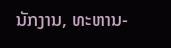ນັກງານ, ທະຫານ-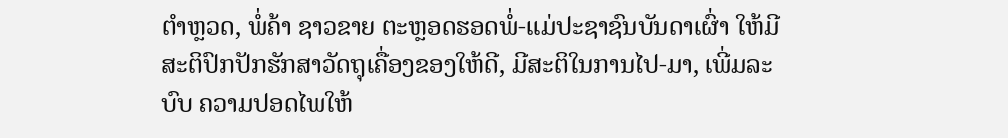ຕຳຫຼວດ, ພໍ່ຄ້າ ຊາວຂາຍ ຕະຫຼອດຮອດພໍ່-ແມ່ປະຊາຊົນບັນດາເຜົ່າ ໃຫ້ມີສະຕິປົກປັກຮັກສາວັດຖຸເຄື່ອງຂອງໃຫ້ດີ, ມີສະຕິໃນການໄປ-ມາ, ເພີ່ມລະບົບ ຄວາມປອດໄພໃຫ້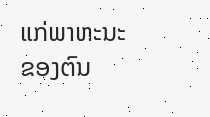ແກ່ພາຫະນະຂອງຕົນ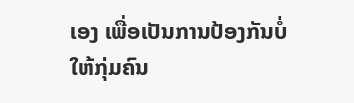ເອງ ເພື່ອເປັນການປ້ອງກັນບໍ່ໃຫ້ກຸ່ມຄົນ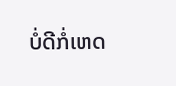ບໍ່ດີກໍ່ເຫດ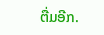ຕື່ມອີກ.